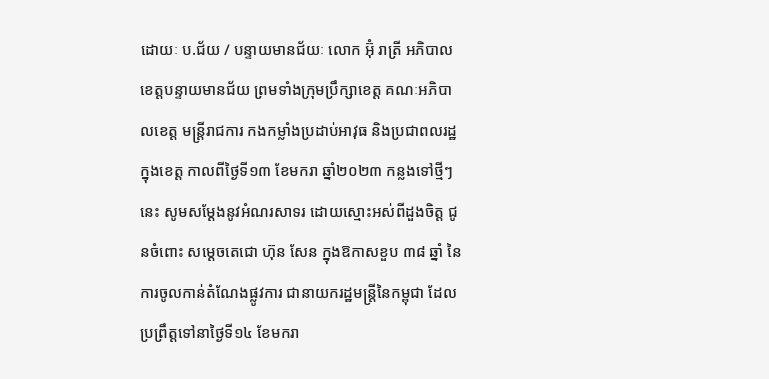ដោយៈ ប.ជ័យ / បន្ទាយមានជ័យៈ លោក អ៊ុំ រាត្រី អភិបាលខេត្តបន្ទាយមានជ័យ ព្រមទាំងក្រុមប្រឹក្សាខេត្ត គណៈអភិបាលខេត្ត មន្ត្រីរាជការ កងកម្លាំងប្រដាប់អាវុធ និងប្រជាពលរដ្ឋក្នុងខេត្ត កាលពីថ្ងៃទី១៣ ខែមករា ឆ្នាំ២០២៣ កន្លងទៅថ្មីៗនេះ សូមសម្តែងនូវអំណរសាទរ ដោយស្មោះអស់ពីដួងចិត្ត ជូនចំពោះ សម្តេចតេជោ ហ៊ុន សែន ក្នុងឱកាសខួប ៣៨ ឆ្នាំ នៃការចូលកាន់តំណែងផ្លូវការ ជានាយករដ្ឋមន្ត្រីនៃកម្ពុជា ដែលប្រព្រឹត្តទៅនាថ្ងៃទី១៤ ខែមករា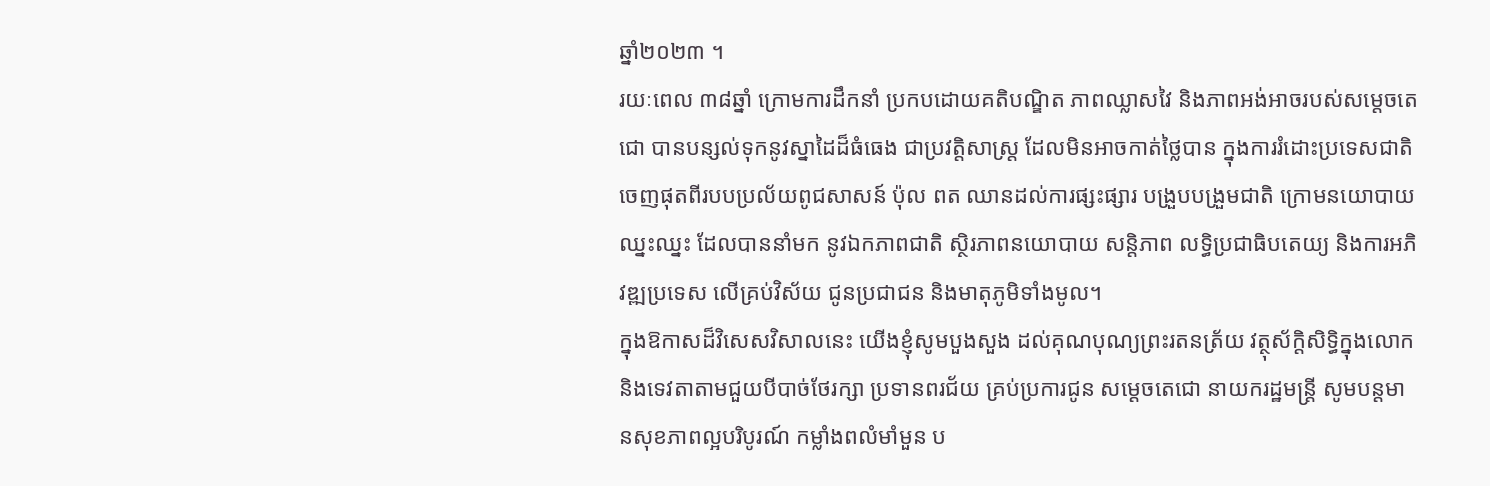ឆ្នាំ២០២៣ ។
រយៈពេល ៣៨ឆ្នាំ ក្រោមការដឹកនាំ ប្រកបដោយគតិបណ្ឌិត ភាពឈ្លាសវៃ និងភាពអង់អាចរបស់សម្តេចតេជោ បានបន្សល់ទុកនូវស្នាដៃដ៏ធំធេង ជាប្រវត្តិសាស្ត្រ ដែលមិនអាចកាត់ថ្លៃបាន ក្នុងការរំដោះប្រទេសជាតិ ចេញផុតពីរបបប្រល័យពូជសាសន៍ ប៉ុល ពត ឈានដល់ការផ្សះផ្សារ បង្រួបបង្រួមជាតិ ក្រោមនយោបាយឈ្នះឈ្នះ ដែលបាននាំមក នូវឯកភាពជាតិ ស្ថិរភាពនយោបាយ សន្តិភាព លទ្ធិប្រជាធិបតេយ្យ និងការអភិវឌ្ឍប្រទេស លើគ្រប់វិស័យ ជូនប្រជាជន និងមាតុភូមិទាំងមូល។
ក្នុងឱកាសដ៏វិសេសវិសាលនេះ យើងខ្ញុំសូមបួងសួង ដល់គុណបុណ្យព្រះរតនត្រ័យ វត្ថុស័ក្តិសិទ្ធិក្នុងលោក និងទេវតាតាមជួយបីបាច់ថែរក្សា ប្រទានពរជ័យ គ្រប់ប្រការជូន សម្ដេចតេជោ នាយករដ្ឋមន្ត្រី សូមបន្តមានសុខភាពល្អបរិបូរណ៍ កម្លាំងពលំមាំមួន ប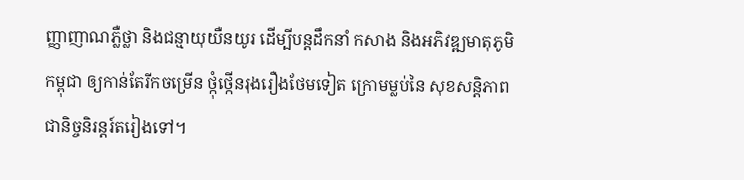ញ្ញាញាណភ្លឺថ្លា និងជន្មាយុយឺនយូរ ដើម្បីបន្តដឹកនាំ កសាង និងអភិវឌ្ឍមាតុភូមិកម្ពុជា ឲ្យកាន់តែរីកចម្រើន ថ្កុំថ្កើនរុងរឿងថែមទៀត ក្រោមម្លប់នៃ សុខសន្តិភាព ជានិច្ចនិរន្តរ៍តរៀងទៅ។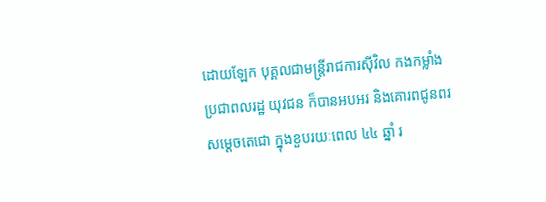ដោយឡែក បុគ្គលជាមន្ត្រីរាជការស៊ីវិល កងកម្លាំង ប្រជាពលរដ្ឋ យុវជន ក៏បានអបអរ និងគោរពជូនពរ សម្តេចតេជោ ក្នុងខួបរយៈពេល ៤៤ ឆ្នាំ រ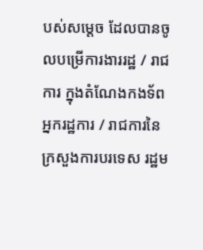បស់សម្តេច ដែលបានចូលបម្រើការងាររដ្ឋ / រាជការ ក្នុងតំណែងកងទ័ព អ្នករដ្ឋការ / រាជការនៃក្រសួងការបរទេស រដ្ឋម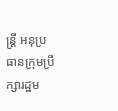ន្ត្រី អនុប្រធានក្រុមប្រឹក្សារដ្ឋម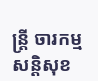ន្ត្រី ចារកម្ម សន្តិសុខ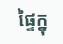ផ្ទៃក្នុ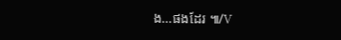ង…ផងដែរ ៕/V